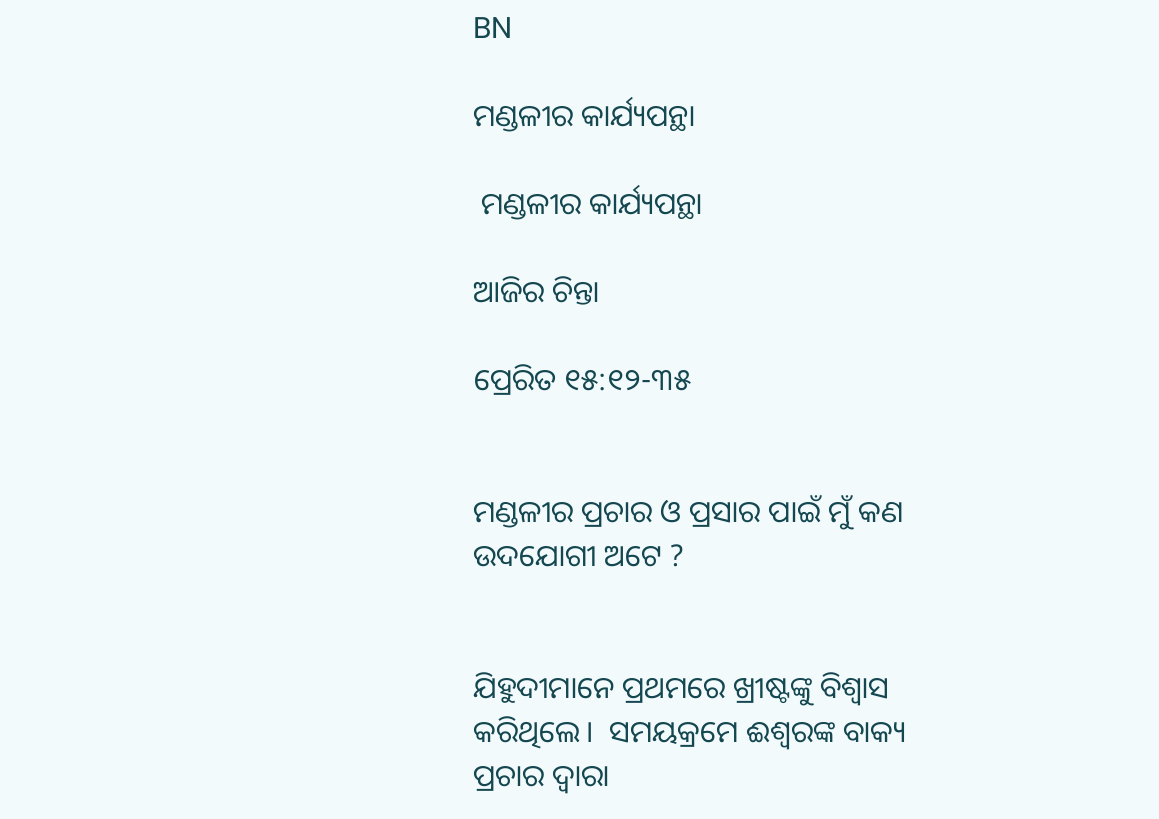BN

ମଣ୍ଡଳୀର କାର୍ଯ୍ୟପନ୍ଥା

 ମଣ୍ଡଳୀର କାର୍ଯ୍ୟପନ୍ଥା

ଆଜିର ଚିନ୍ତା

ପ୍ରେରିତ ୧୫:୧୨-୩୫


ମଣ୍ଡଳୀର ପ୍ରଚାର ଓ ପ୍ରସାର ପାଇଁ ମୁଁ କଣ ଉଦଯୋଗୀ ଅଟେ ?


ଯିହୁଦୀମାନେ ପ୍ରଥମରେ ଖ୍ରୀଷ୍ଟଙ୍କୁ ବିଶ୍ବାସ କରିଥିଲେ।  ସମୟକ୍ରମେ ଈଶ୍ୱରଙ୍କ ବାକ୍ୟ ପ୍ରଚାର ଦ୍ଵାରା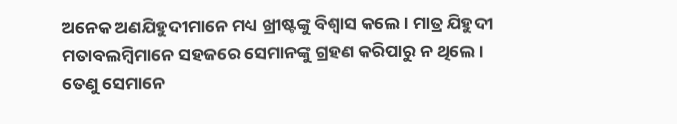ଅନେକ ଅଣଯିହୁଦୀମାନେ ମଧ୍ୟ ଖ୍ରୀଷ୍ଟଙ୍କୁ ବିଶ୍ଵାସ କଲେ । ମାତ୍ର ଯିହୁଦୀ ମତାବଲମ୍ବିମାନେ ସହଜରେ ସେମାନଙ୍କୁ ଗ୍ରହଣ କରିପାରୁ ନ ଥିଲେ । ତେଣୁ ସେମାନେ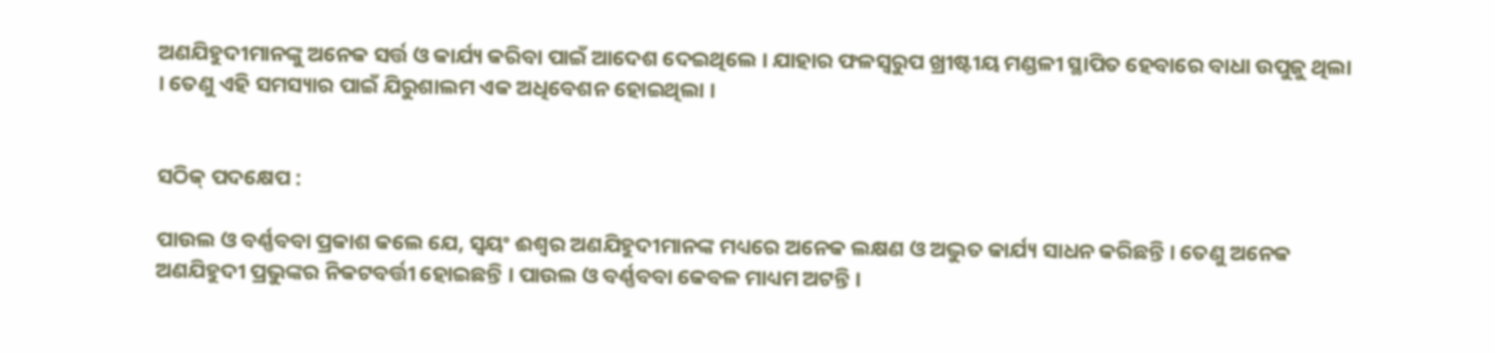ଅଣଯିହୁଦୀମାନଙ୍କୁ ଅନେକ ସର୍ତ୍ତ ଓ କାର୍ଯ୍ୟ କରିବା ପାଇଁ ଆଦେଶ ଦେଇଥିଲେ । ଯାହାର ଫଳସ୍ୱରୁପ ଖ୍ରୀଷ୍ଟୀୟ ମଣ୍ଡଳୀ ସ୍ଥାପିତ ହେବାରେ ବାଧା ଉପୁଜୁ ଥିଲା । ତେଣୁ ଏହି ସମସ୍ୟାର ପାଇଁ ଯିରୁଶାଲମ ଏକ ଅଧିବେଶନ ହୋଇଥିଲା ।


ସଠିକ୍ ପଦକ୍ଷେପ :

ପାଉଲ ଓ ବର୍ଣ୍ଣବବା ପ୍ରକାଶ କଲେ ଯେ, ସ୍ଵୟଂ ଈଶ୍ଵର ଅଣଯିହୁଦୀମାନଙ୍କ ମଧ୍ୟରେ ଅନେକ ଲକ୍ଷଣ ଓ ଅଦ୍ଭୁତ କାର୍ଯ୍ୟ ସାଧନ କରିଛନ୍ତି । ତେଣୁ ଅନେକ ଅଣଯିହୁଦୀ ପ୍ରଭୁଙ୍କର ନିକଟବର୍ତ୍ତୀ ହୋଇଛନ୍ତି । ପାଉଲ ଓ ବର୍ଣ୍ଣବବା କେବଳ ମାଧ୍ୟମ ଅଟନ୍ତି ।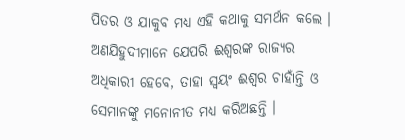ପିତର ଓ ଯାକୁବ ମଧ୍ୟ ଏହି କଥାକୁ ସମର୍ଥନ କଲେ । ଅଣଯିହୁଦୀମାନେ ଯେପରି ଈଶ୍ୱରଙ୍କ ରାଜ୍ୟର ଅଧିକାରୀ ହେବେ, ତାହା ସ୍ଵୟଂ ଈଶ୍ଵର ଚାହାଁନ୍ତି ଓ ସେମାନଙ୍କୁ ମନୋନୀତ ମଧ୍ୟ କରିଅଛନ୍ତି ।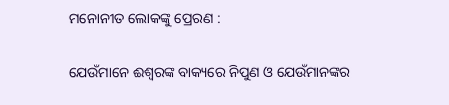ମନୋନୀତ ଲୋକଙ୍କୁ ପ୍ରେରଣ :

ଯେଉଁମାନେ ଈଶ୍ୱରଙ୍କ ବାକ୍ୟରେ ନିପୁଣ ଓ ଯେଉଁମାନଙ୍କର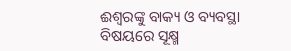ଈଶ୍ୱରଙ୍କୁ ବାକ୍ୟ ଓ ବ୍ୟବସ୍ଥା ବିଷୟରେ ସୂକ୍ଷ୍ମ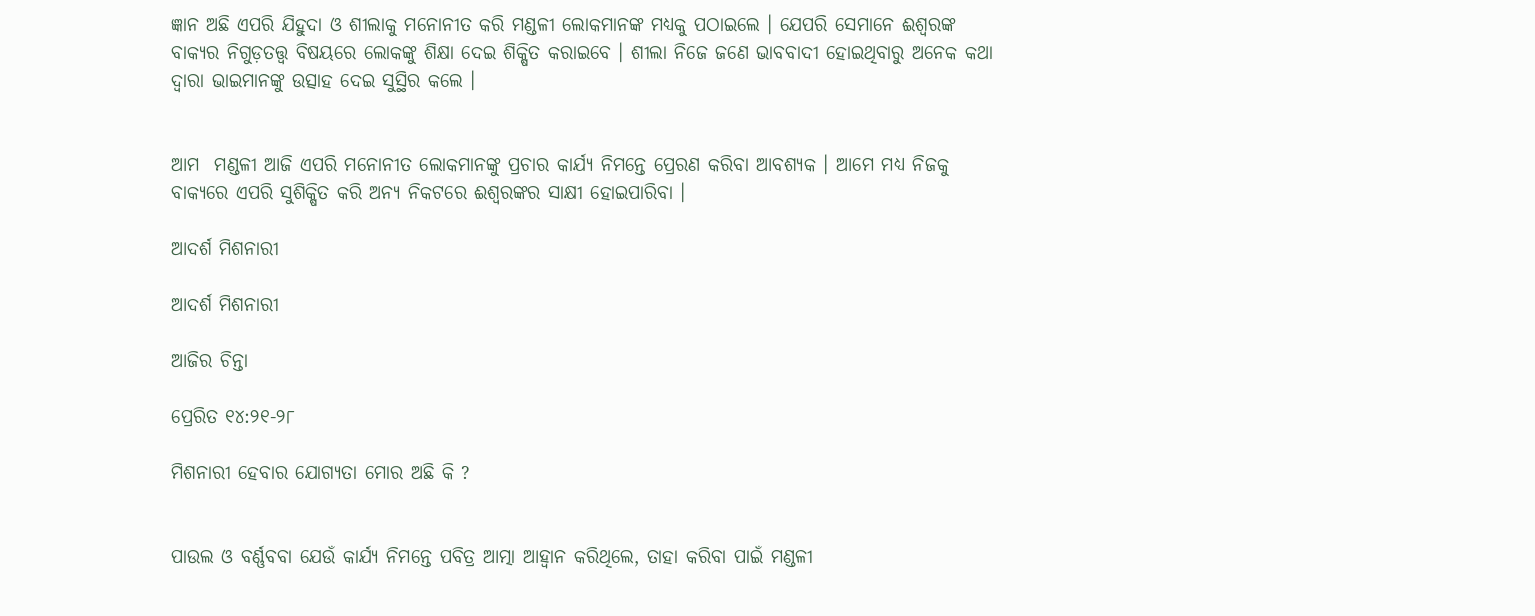ଜ୍ଞାନ ଅଛି ଏପରି ଯିହୁଦା ଓ ଶୀଲାକୁ ମନୋନୀତ କରି ମଣ୍ଡଳୀ ଲୋକମାନଙ୍କ ମଧ୍ୟକୁ ପଠାଇଲେ । ଯେପରି ସେମାନେ ଈଶ୍ୱରଙ୍କ ବାକ୍ୟର ନିଗୁଡ଼ତତ୍ତ୍ଵ ବିଷୟରେ ଲୋକଙ୍କୁ ଶିକ୍ଷା ଦେଇ ଶିକ୍ଷିତ କରାଇବେ । ଶୀଲା ନିଜେ ଜଣେ ଭାବବାଦୀ ହୋଇଥିବାରୁ ଅନେକ କଥା ଦ୍ଵାରା ଭାଇମାନଙ୍କୁ ଉତ୍ସାହ ଦେଇ ସୁସ୍ଥିର କଲେ ।


ଆମ  ମଣ୍ଡଳୀ ଆଜି ଏପରି ମନୋନୀତ ଲୋକମାନଙ୍କୁ ପ୍ରଚାର କାର୍ଯ୍ୟ ନିମନ୍ତେ ପ୍ରେରଣ କରିବା ଆବଶ୍ୟକ । ଆମେ ମଧ୍ୟ ନିଜକୁ ବାକ୍ୟରେ ଏପରି ସୁଶିକ୍ଷିତ କରି ଅନ୍ୟ ନିକଟରେ ଈଶ୍ଵରଙ୍କର ସାକ୍ଷୀ ହୋଇପାରିବା ।

ଆଦର୍ଶ ମିଶନାରୀ

ଆଦର୍ଶ ମିଶନାରୀ

ଆଜିର ଚିନ୍ତା

ପ୍ରେରିତ ୧୪:୨୧-୨୮

ମିଶନାରୀ ହେବାର ଯୋଗ୍ୟତା ମୋର ଅଛି କି ?


ପାଉଲ ଓ ବର୍ଣ୍ଣବବା ଯେଉଁ କାର୍ଯ୍ୟ ନିମନ୍ତେ ପବିତ୍ର ଆତ୍ମା ଆହ୍ଵାନ କରିଥିଲେ, ତାହା କରିବା ପାଇଁ ମଣ୍ଡଳୀ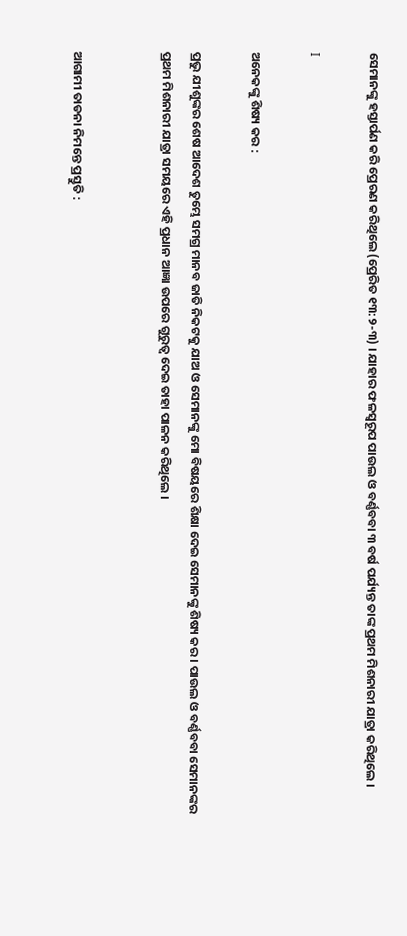ସେମାନଙ୍କୁ ହସ୍ତାର୍ପଣ କରି ପ୍ରେରଣ କରିଥିଲେ (ପ୍ରେରିତ ୧୩:୨-୩) । ଯାହାର ଫଳସ୍ୱରୂପ ପାଉଲ ଓ ବର୍ଣ୍ଣବବା ୩ ବର୍ଷ ପର୍ଯ୍ୟନ୍ତ ତାଙ୍କ ପ୍ରଥମ ମିଶନାରୀ ଯାତ୍ରା କରିଥିଲେ ।

I

ଅନେକଙ୍କୁ ଶିଷ୍ୟ କର :

ପ୍ରଭୁ ଯୀଶୁଙ୍କର ଶେଷ ଆଦେଶ ତୁମ୍ଭେ ସମଗ୍ର ମାନବ ଜାତି ନିକଟକୁ ଯାଅ ଓ ସେମାନଙ୍କୁ ମୋ ବିଷୟରେ ଶିକ୍ଷା ଦେଇ ସେମାନଙ୍କୁ ଶିଷ୍ୟ କର । ପାଉଲ ଓ ବର୍ଣ୍ଣବବା ସେମାନଙ୍କର ପ୍ରଥମ ମିଶନାରୀ ଯାତ୍ରା ସମୟରେ ଏହି ପ୍ରଧାନ ଆଜ୍ଞା ଉପରେ ଗୁରୁତ୍ବ ଦେଇ ତାହା ପାଳନ କରିଥିଲେ ।


ଆଗାମୀ ତାଡନା ନିମନ୍ତେ ପ୍ରସ୍ତୁତି :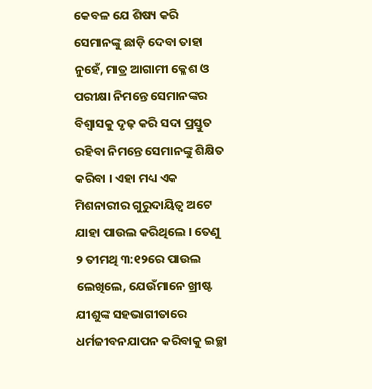କେବଳ ଯେ ଶିଷ୍ୟ କରି ସେମାନଙ୍କୁ ଛାଡ଼ି ଦେବା ତାହା ନୁହେଁ, ମାତ୍ର ଆଗାମୀ କ୍ଳେଶ ଓ ପରୀକ୍ଷା ନିମନ୍ତେ ସେମାନଙ୍କର ବିଶ୍ଵାସକୁ ଦୃଢ଼ କରି ସଦା ପ୍ରସ୍ତୁତ ରହିବା ନିମନ୍ତେ ସେମାନଙ୍କୁ ଶିକ୍ଷିତ କରିବା । ଏହା ମଧ୍ୟ ଏକ ମିଶନାରୀର ଗୁରୁଦାୟିତ୍ବ ଅଟେ ଯାହା ପାଉଲ କରିଥିଲେ । ତେଣୁ ୨ ତୀମଥି ୩:୧୨ରେ ପାଉଲ ଲେଖିଲେ, ଯେଉଁମାନେ ଖ୍ରୀଷ୍ଟ ଯୀଶୁଙ୍କ ସହଭାଗୀତାରେ ଧର୍ମଜୀବନଯାପନ କରିବାକୁ ଇଚ୍ଛା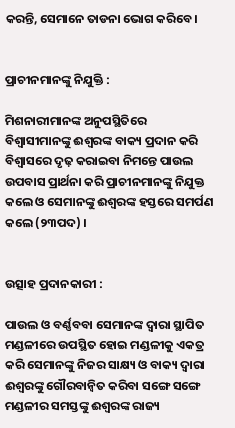କରନ୍ତି, ସେମାନେ ତାଡନା ଭୋଗ କରିବେ ।


ପ୍ରାଚୀନମାନଙ୍କୁ ନିଯୁକ୍ତି :

ମିଶନାରୀମାନଙ୍କ ଅନୁପସ୍ଥିତିରେ ବିଶ୍ବାସୀମାନଙ୍କୁ ଈଶ୍ୱରଙ୍କ ବାକ୍ୟ ପ୍ରଦାନ କରି ବିଶ୍ଵାସରେ ଦୃଢ଼ କରାଇବା ନିମନ୍ତେ ପାଉଲ ଉପବାସ ପ୍ରାର୍ଥନା କରି ପ୍ରାଚୀନମାନଙ୍କୁ ନିଯୁକ୍ତ କଲେ ଓ ସେମାନଙ୍କୁ ଈଶ୍ୱରଙ୍କ ହସ୍ତରେ ସମର୍ପଣ କଲେ (୨୩ପଦ) ।


ଉତ୍ସାହ ପ୍ରଦାନକାରୀ :

ପାଉଲ ଓ ବର୍ଣ୍ଣବବା ସେମାନଙ୍କ ଦ୍ଵାରା ସ୍ଥାପିତ ମଣ୍ଡଳୀରେ ଉପସ୍ଥିତ ହୋଇ ମଣ୍ଡଳୀକୁ ଏକତ୍ର କରି ସେମାନଙ୍କୁ ନିଜର ସାକ୍ଷ୍ୟ ଓ ବାକ୍ୟ ଦ୍ଵାରା ଈଶ୍ୱରଙ୍କୁ ଗୌରବାନ୍ଵିତ କରିବା ସଙ୍ଗେ ସଙ୍ଗେ ମଣ୍ଡଳୀର ସମସ୍ତଙ୍କୁ ଈଶ୍ୱରଙ୍କ ରାଜ୍ୟ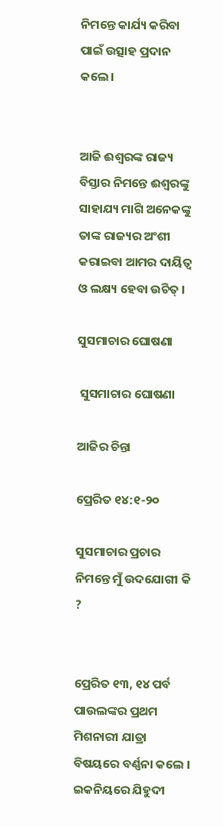ନିମନ୍ତେ କାର୍ଯ୍ୟ କରିବା ପାଇଁ ଉତ୍ସାହ ପ୍ରଦାନ କଲେ ।


ଆଜି ଈଶ୍ୱରଙ୍କ ରାଜ୍ୟ ବିସ୍ତାର ନିମନ୍ତେ ଈଶ୍ୱରଙ୍କୁ ସାହାଯ୍ୟ ମାଗି ଅନେକଙ୍କୁ ତାଙ୍କ ରାଜ୍ୟର ଅଂଶୀ କରାଇବା ଆମର ଦାୟିତ୍ଵ ଓ ଲକ୍ଷ୍ୟ ହେବା ଉଚିତ୍ ।

ସୁସମାଚାର ଘୋଷଣା

 ସୁସମାଚାର ଘୋଷଣା

ଆଜିର ଚିନ୍ତା

ପ୍ରେରିତ ୧୪:୧-୨୦

ସୁସମାଚାର ପ୍ରଚାର ନିମନ୍ତେ ମୁଁ ଉଦଯୋଗୀ କି ?


ପ୍ରେରିତ ୧୩, ୧୪ ପର୍ବ ପାଉଲଙ୍କର ପ୍ରଥମ ମିଶନାରୀ ଯାତ୍ରା ବିଷୟରେ ବର୍ଣ୍ଣନା କଲେ । ଇକନିୟରେ ଯିହୁଦୀ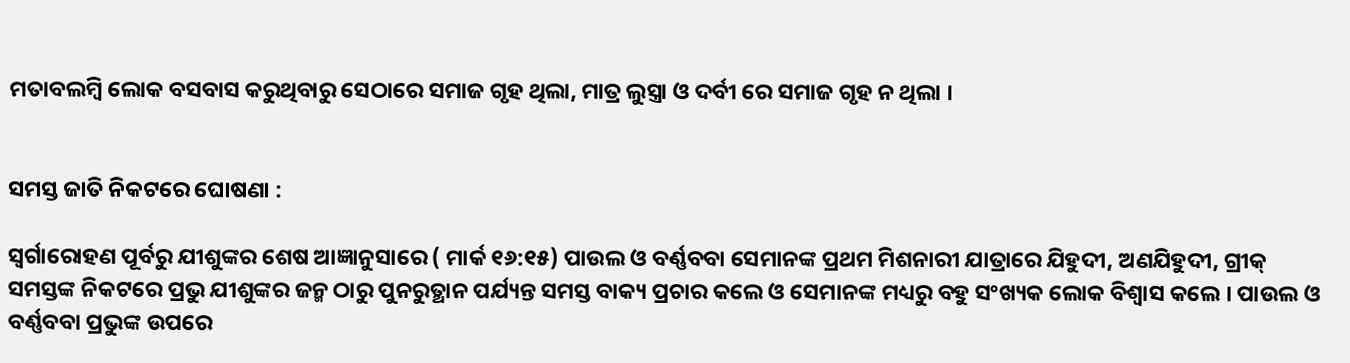ମତାବଲମ୍ବି ଲୋକ ବସବାସ କରୁଥିବାରୁ ସେଠାରେ ସମାଜ ଗୃହ ଥିଲା, ମାତ୍ର ଲୁସ୍ତ୍ରା ଓ ଦର୍ବୀ ରେ ସମାଜ ଗୃହ ନ ଥିଲା ।


ସମସ୍ତ ଜାତି ନିକଟରେ ଘୋଷଣା :

ସ୍ୱର୍ଗାରୋହଣ ପୂର୍ବରୁ ଯୀଶୁଙ୍କର ଶେଷ ଆଜ୍ଞାନୁସାରେ ( ମାର୍କ ୧୬:୧୫) ପାଉଲ ଓ ବର୍ଣ୍ଣବବା ସେମାନଙ୍କ ପ୍ରଥମ ମିଶନାରୀ ଯାତ୍ରାରେ ଯିହୁଦୀ, ଅଣଯିହୁଦୀ, ଗ୍ରୀକ୍ ସମସ୍ତଙ୍କ ନିକଟରେ ପ୍ରଭୁ ଯୀଶୁଙ୍କର ଜନ୍ମ ଠାରୁ ପୁନରୁତ୍ଥାନ ପର୍ଯ୍ୟନ୍ତ ସମସ୍ତ ବାକ୍ୟ ପ୍ରଚାର କଲେ ଓ ସେମାନଙ୍କ ମଧ୍ୟରୁ ବହୁ ସଂଖ୍ୟକ ଲୋକ ବିଶ୍ୱାସ କଲେ । ପାଉଲ ଓ ବର୍ଣ୍ଣବବା ପ୍ରଭୁଙ୍କ ଉପରେ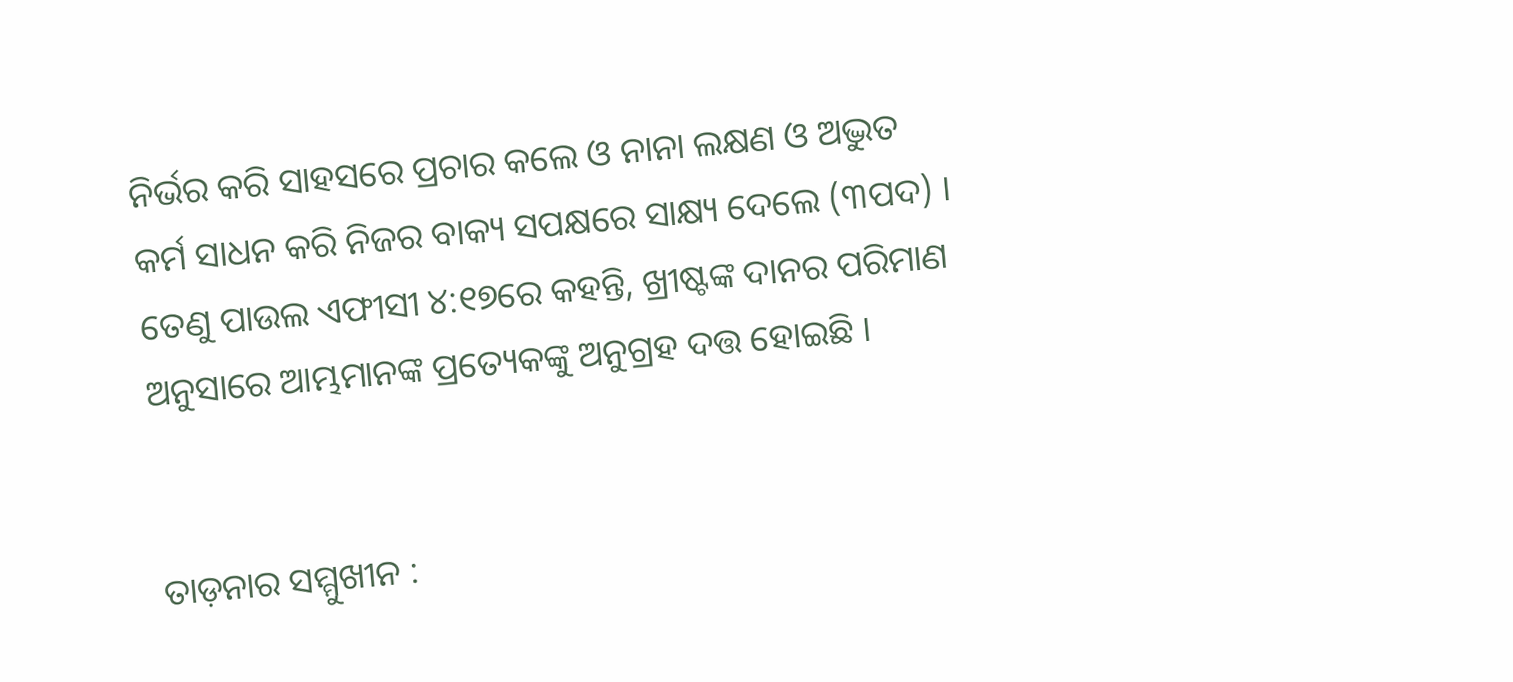ନିର୍ଭର କରି ସାହସରେ ପ୍ରଚାର କଲେ ଓ ନାନା ଲକ୍ଷଣ ଓ ଅଦ୍ଭୁତ କର୍ମ ସାଧନ କରି ନିଜର ବାକ୍ୟ ସପକ୍ଷରେ ସାକ୍ଷ୍ୟ ଦେଲେ (୩ପଦ) । ତେଣୁ ପାଉଲ ଏଫୀସୀ ୪:୧୭ରେ କହନ୍ତି, ଖ୍ରୀଷ୍ଟଙ୍କ ଦାନର ପରିମାଣ ଅନୁସାରେ ଆମ୍ଭମାନଙ୍କ ପ୍ରତ୍ୟେକଙ୍କୁ ଅନୁଗ୍ରହ ଦତ୍ତ ହୋଇଛି ।


ତାଡ଼ନାର ସମ୍ମୁଖୀନ :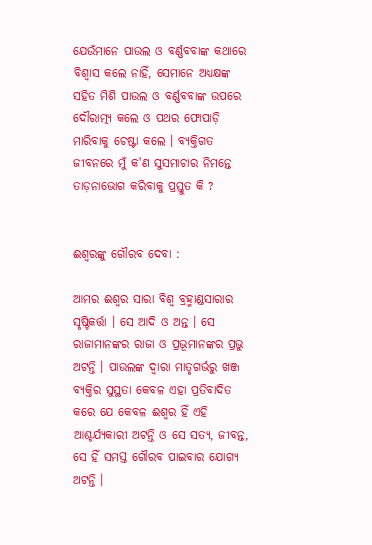ଯେଉଁମାନେ ପାଉଲ ଓ ବର୍ଣ୍ଣବବାଙ୍କ କଥାରେ ବିଶ୍ଵାସ କଲେ ନାହିଁ, ସେମାନେ ଅଧ୍ୟକ୍ଷଙ୍କ ସହିତ ମିଶି ପାଉଲ ଓ ବର୍ଣ୍ଣବବାଙ୍କ ଉପରେ ଦୌରାତ୍ମ୍ୟ କଲେ ଓ ପଥର ଫୋପାଡ଼ି ମାରିବାକୁ ଚେଷ୍ଟା କଲେ । ବ୍ୟକ୍ତିଗତ ଜୀବନରେ ମୁଁ କ'ଣ ସୁସମାଚାର ନିମନ୍ତେ ତାଡ଼ନାଭୋଗ କରିବାକୁ ପ୍ରସ୍ତୁତ କି ?


ଈଶ୍ୱରଙ୍କୁ ଗୌରବ ଦେବା :

ଆମର ଈଶ୍ଵର ସାରା ବିଶ୍ବ ବ୍ରହ୍ମାଣ୍ଡସାରାର ସୃଷ୍ଟିକର୍ତ୍ତା । ସେ ଆଦି ଓ ଅନ୍ତ । ସେ ରାଜାମାନଙ୍କର ରାଜା ଓ ପ୍ରଭୂମାନଙ୍କର ପ୍ରଭୁ ଅଟନ୍ତି । ପାଉଲଙ୍କ ଦ୍ଵାରା ମାତୃଗର୍ଭରୁ ଖଞ୍ଜ ବ୍ୟକ୍ତିର ସୁସ୍ଥତା କେବଳ ଏହା ପ୍ରତିବାଦିତ କରେ ଯେ କେବଳ ଈଶ୍ବର ହିଁ ଏହି ଆଶ୍ଚର୍ଯ୍ୟକାରୀ ଅଟନ୍ତି ଓ ସେ ସତ୍ୟ, ଜୀବନ୍ତ, ସେ ହିଁ ସମସ୍ତ ଗୌରବ ପାଇବାର ଯୋଗ୍ୟ ଅଟନ୍ତି ।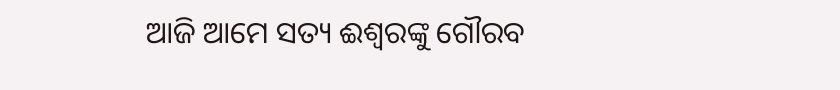ଆଜି ଆମେ ସତ୍ୟ ଈଶ୍ଵରଙ୍କୁ ଗୌରବ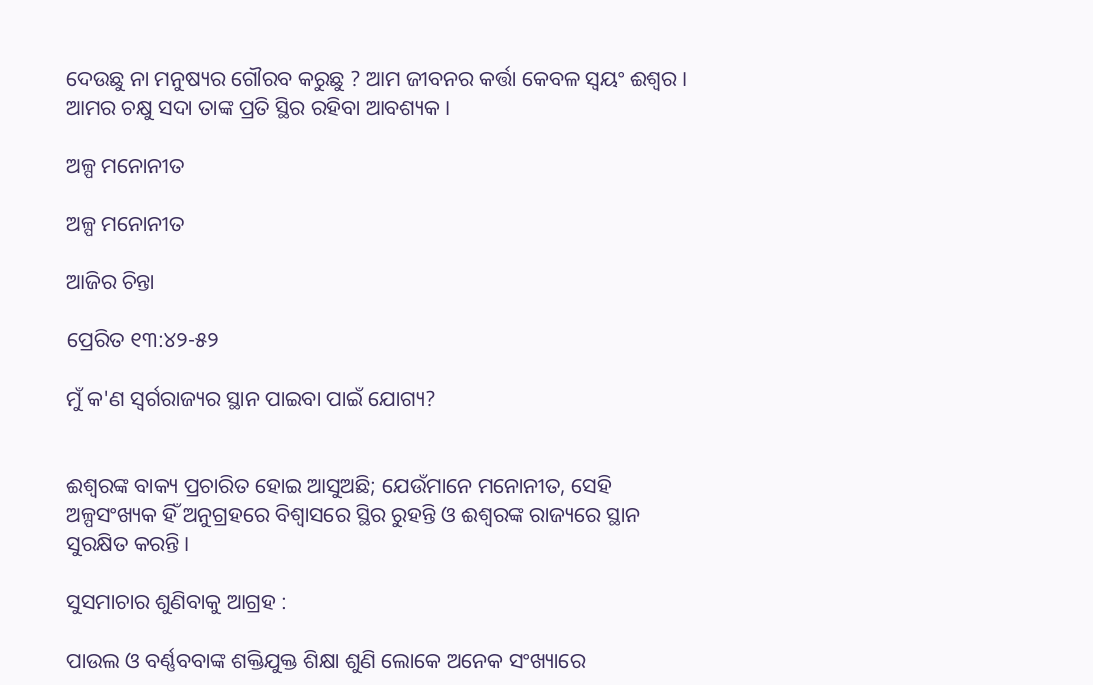ଦେଉଛୁ ନା ମନୁଷ୍ୟର ଗୌରବ କରୁଛୁ ? ଆମ ଜୀବନର କର୍ତ୍ତା କେବଳ ସ୍ଵୟଂ ଈଶ୍ବର । ଆମର ଚକ୍ଷୁ ସଦା ତାଙ୍କ ପ୍ରତି ସ୍ଥିର ରହିବା ଆବଶ୍ୟକ ।

ଅଳ୍ପ ମନୋନୀତ

ଅଳ୍ପ ମନୋନୀତ

ଆଜିର ଚିନ୍ତା

ପ୍ରେରିତ ୧୩:୪୨-୫୨

ମୁଁ କ'ଣ ସ୍ୱର୍ଗରାଜ୍ୟର ସ୍ଥାନ ପାଇବା ପାଇଁ ଯୋଗ୍ୟ?


ଈଶ୍ୱରଙ୍କ ବାକ୍ୟ ପ୍ରଚାରିତ ହୋଇ ଆସୁଅଛି; ଯେଉଁମାନେ ମନୋନୀତ, ସେହି ଅଳ୍ପସଂଖ୍ୟକ ହିଁ ଅନୁଗ୍ରହରେ ବିଶ୍ଵାସରେ ସ୍ଥିର ରୁହନ୍ତି ଓ ଈଶ୍ୱରଙ୍କ ରାଜ୍ୟରେ ସ୍ଥାନ ସୁରକ୍ଷିତ କରନ୍ତି ।

ସୁସମାଚାର ଶୁଣିବାକୁ ଆଗ୍ରହ :

ପାଉଲ ଓ ବର୍ଣ୍ଣବବାଙ୍କ ଶକ୍ତିଯୁକ୍ତ ଶିକ୍ଷା ଶୁଣି ଲୋକେ ଅନେକ ସଂଖ୍ୟାରେ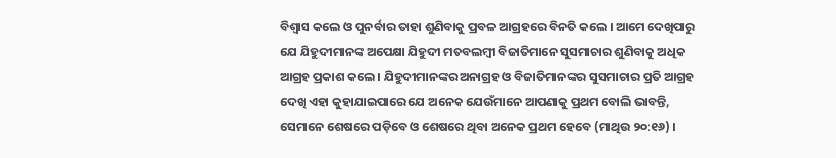ବିଶ୍ଵାସ କଲେ ଓ ପୁନର୍ବାର ତାହା ଶୁଣିବାକୁ ପ୍ରବଳ ଆଗ୍ରହରେ ବିନତି କଲେ । ଆମେ ଦେଖିପାରୁ ଯେ ଯିହୁଦୀମାନଙ୍କ ଅପେକ୍ଷା ଯିହୁଦୀ ମତବଲମ୍ବୀ ବିଜାତିମାନେ ସୁସମାଚାର ଶୁଣିବାକୁ ଅଧିକ ଆଗ୍ରହ ପ୍ରକାଶ କଲେ । ଯିହୁଦୀମାନଙ୍କର ଅନାଗ୍ରହ ଓ ବିଜାତିମାନଙ୍କର ସୁସମାଚାର ପ୍ରତି ଆଗ୍ରହ ଦେଖି ଏହା କୁହାଯାଇପାରେ ଯେ ଅନେକ ଯେଉଁମାନେ ଆପଣାକୁ ପ୍ରଥମ ବୋଲି ଭାବନ୍ତି, ସେମାନେ ଶେଷରେ ପଡ଼ିବେ ଓ ଶେଷରେ ଥିବା ଅନେକ ପ୍ରଥମ ହେବେ (ମାଥିଉ ୨୦:୧୬) ।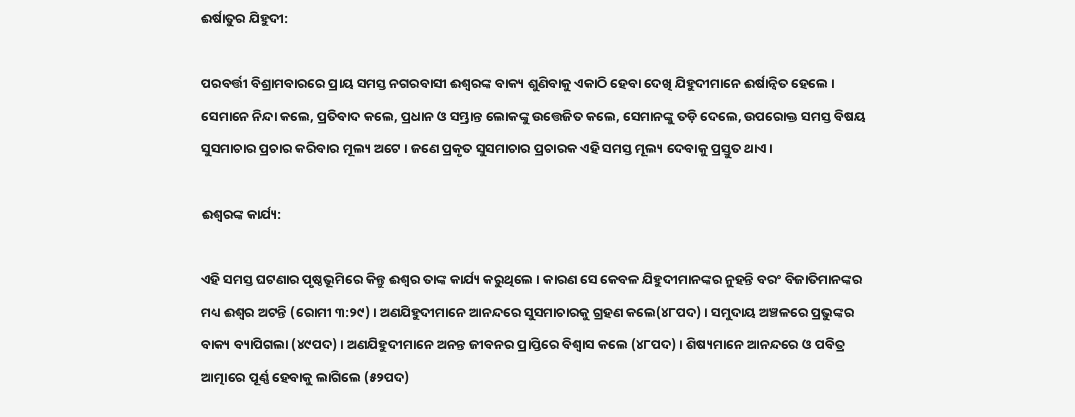ଈର୍ଷାତୁର ଯିହୁଦୀ:

ପରବର୍ତ୍ତୀ ବିଶ୍ରାମବାରରେ ପ୍ରାୟ ସମସ୍ତ ନଗରବାସୀ ଈଶ୍ୱରଙ୍କ ବାକ୍ୟ ଶୁଣିବାକୁ ଏକାଠି ହେବା ଦେଖି ଯିହୁଦୀମାନେ ଈର୍ଷାନ୍ଵିତ ହେଲେ । ସେମାନେ ନିନ୍ଦା କଲେ, ପ୍ରତିବାଦ କଲେ, ପ୍ରଧାନ ଓ ସମ୍ଭ୍ରାନ୍ତ ଲୋକଙ୍କୁ ଉତ୍ତେଜିତ କଲେ, ସେମାନଙ୍କୁ ତଡ଼ି ଦେଲେ, ଉପରୋକ୍ତ ସମସ୍ତ ବିଷୟ ସୁସମାଚାର ପ୍ରଚାର କରିବାର ମୂଲ୍ୟ ଅଟେ । ଜଣେ ପ୍ରକୃତ ସୁସମାଚାର ପ୍ରଚାରକ ଏହି ସମସ୍ତ ମୂଲ୍ୟ ଦେବାକୁ ପ୍ରସ୍ତୁତ ଥାଏ ।

ଈଶ୍ୱରଙ୍କ କାର୍ଯ୍ୟ:

ଏହି ସମସ୍ତ ଘଟଣାର ପୃଷ୍ଠଭୂମିରେ କିନ୍ତୁ ଈଶ୍ଵର ତାଙ୍କ କାର୍ଯ୍ୟ କରୁଥିଲେ । କାରଣ ସେ କେବଳ ଯିହୁଦୀମାନଙ୍କର ନୁହନ୍ତି ବରଂ ବିଜାତିମାନଙ୍କର ମଧ୍ୟ ଈଶ୍ଵର ଅଟନ୍ତି (ରୋମୀ ୩:୨୯) । ଅଣଯିହୁଦୀମାନେ ଆନନ୍ଦରେ ସୁସମାଚାରକୁ ଗ୍ରହଣ କଲେ(୪୮ପଦ) । ସମୁଦାୟ ଅଞ୍ଚଳରେ ପ୍ରଭୁଙ୍କର ବାକ୍ୟ ବ୍ୟାପିଗଲା (୪୯ପଦ) । ଅଣଯିହୁଦୀମାନେ ଅନନ୍ତ ଜୀବନର ପ୍ରାପ୍ତିରେ ବିଶ୍ଵାସ କଲେ (୪୮ପଦ) । ଶିଷ୍ୟମାନେ ଆନନ୍ଦରେ ଓ ପବିତ୍ର ଆତ୍ମାରେ ପୂର୍ଣ୍ଣ ହେବାକୁ ଲାଗିଲେ (୫୨ପଦ)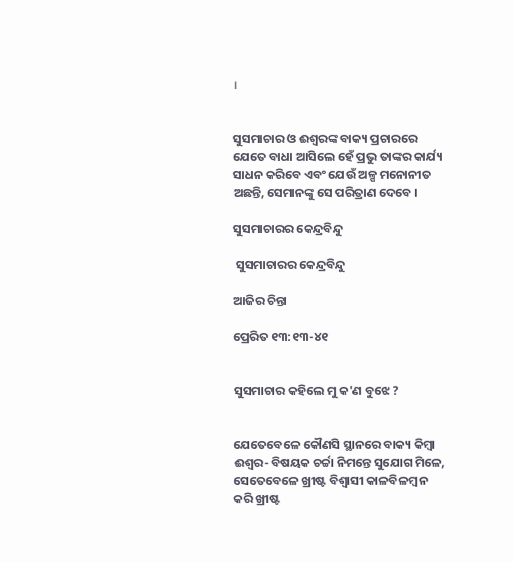।


ସୁସମାଚାର ଓ ଈଶ୍ୱରଙ୍କ ବାକ୍ୟ ପ୍ରଚାରରେ ଯେତେ ବାଧା ଆସିଲେ ହେଁ ପ୍ରଭୁ ତାଙ୍କର କାର୍ଯ୍ୟ ସାଧନ କରିବେ ଏବଂ ଯେଉଁ ଅଳ୍ପ ମନୋନୀତ ଅଛନ୍ତି, ସେମାନଙ୍କୁ ସେ ପରିତ୍ରାଣ ଦେବେ ।

ସୁସମାଚାରର କେନ୍ଦ୍ରବିନ୍ଦୁ

 ସୁସମାଚାରର କେନ୍ଦ୍ରବିନ୍ଦୁ

ଆଜିର ଚିନ୍ତା

ପ୍ରେରିତ ୧୩:୧୩-୪୧


ସୁସମାଚାର କହିଲେ ମୁ କ'ଣ ବୁଝେ ?


ଯେତେବେଳେ କୌଣସି ସ୍ଥାନରେ ବାକ୍ୟ କିମ୍ବା ଈଶ୍ୱର- ବିଷୟକ ଚର୍ଚ୍ଚା ନିମନ୍ତେ ସୁଯୋଗ ମିଳେ, ସେତେବେଳେ ଖ୍ରୀଷ୍ଟ ବିଶ୍ବାସୀ କାଳବିଳମ୍ବ ନ କରି ଖ୍ରୀଷ୍ଟ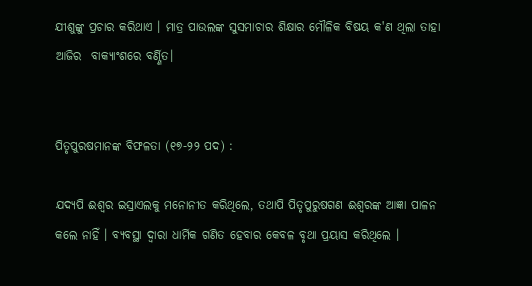ଯୀଶୁଙ୍କୁ ପ୍ରଚାର କରିଥାଏ । ମାତ୍ର ପାଉଲଙ୍କ ସୁସମାଚାର ଶିକ୍ଷାର ମୌଳିକ ବିଷୟ କ'ଣ ଥିଲା ତାହା ଆଜିର  ବାକ୍ୟାଂଶରେ ବର୍ଣ୍ଣିତ।


ପିତୃପୁରଷମାନଙ୍କ ବିଫଳତା (୧୭-୨୨ ପଦ) :

ଯଦ୍ୟପି ଈଶ୍ୱର ଇସ୍ରାଏଲକୁ ମନୋନୀତ କରିଥିଲେ, ତଥାପି ପିତୃପୁରୁଷଗଣ ଈଶ୍ୱରଙ୍କ ଆଜ୍ଞା ପାଳନ କଲେ ନାହିଁ । ବ୍ୟବସ୍ଥା ଦ୍ଵାରା ଧାର୍ମିକ ଗଣିତ ହେବାର କେବଳ ବୃଥା ପ୍ରୟାସ କରିଥିଲେ ।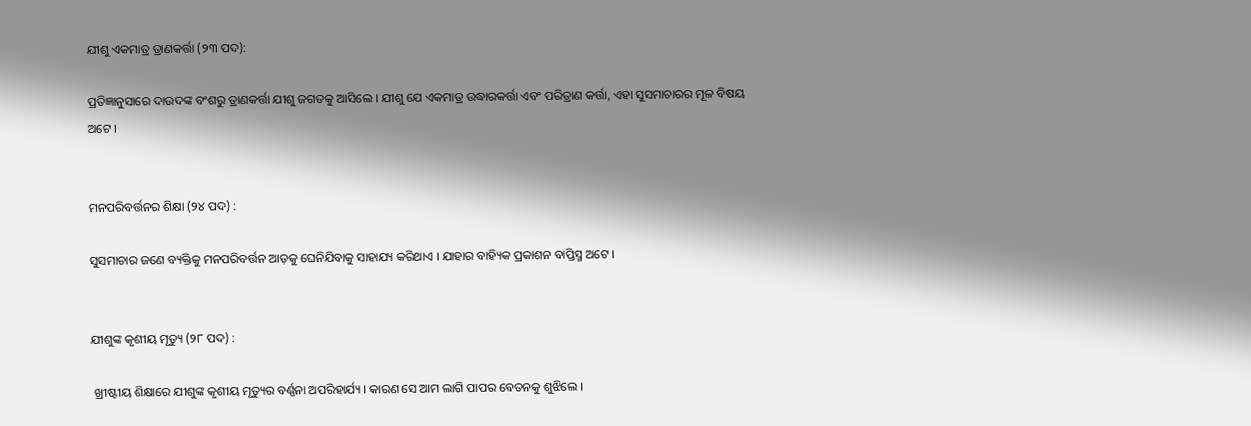ଯୀଶୁ ଏକମାତ୍ର ତ୍ରାଣକର୍ତ୍ତା (୨୩ ପଦ):

ପ୍ରତିଜ୍ଞାନୁସାରେ ଦାଉଦଙ୍କ ବଂଶରୁ ତ୍ରାଣକର୍ତ୍ତା ଯୀଶୁ ଜଗତକୁ ଆସିଲେ । ଯୀଶୁ ଯେ ଏକମାତ୍ର ଉଦ୍ଧାରକର୍ତ୍ତା ଏବଂ ପରିତ୍ରାଣ କର୍ତ୍ତା, ଏହା ସୁସମାଚାରର ମୂଳ ବିଷୟ ଅଟେ ।


ମନପରିବର୍ତ୍ତନର ଶିକ୍ଷା (୨୪ ପଦ) :

ସୁସମାଚାର ଜଣେ ବ୍ୟକ୍ତିକୁ ମନପରିବର୍ତ୍ତନ ଆଡ଼କୁ ଘେନିଯିବାକୁ ସାହାଯ୍ୟ କରିଥାଏ । ଯାହାର ବାହ୍ୟିକ ପ୍ରକାଶନ ବାପ୍ତିସ୍ମ ଅଟେ ।


ଯୀଶୁଙ୍କ କୃଶୀୟ ମୃତ୍ୟୁ (୨୮ ପଦ) :

 ଖ୍ରୀଷ୍ଟୀୟ ଶିକ୍ଷାରେ ଯୀଶୁଙ୍କ କୃଶୀୟ ମୃତ୍ୟୁର ବର୍ଣ୍ଣନା ଅପରିହାର୍ଯ୍ୟ । କାରଣ ସେ ଆମ ଲାଗି ପାପର ବେତନକୁ ଶୁଝିଲେ ।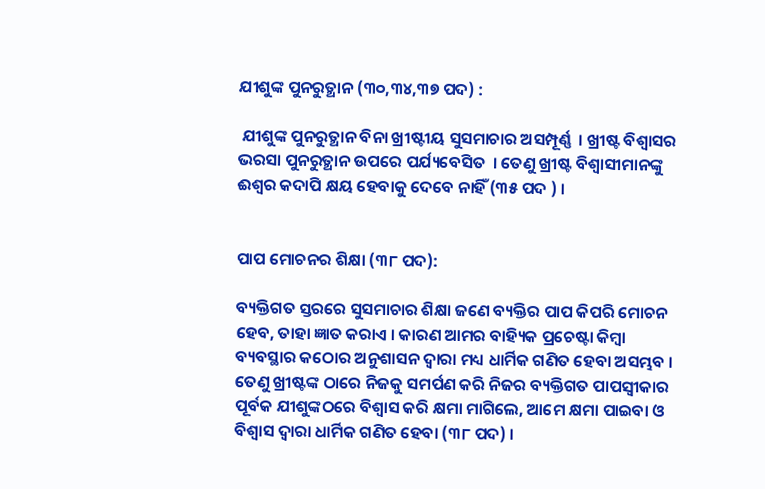ଯୀଶୁଙ୍କ ପୁନରୁତ୍ଥାନ (୩୦,୩୪,୩୭ ପଦ) :

 ଯୀଶୁଙ୍କ ପୁନରୁତ୍ଥାନ ବିନା ଖ୍ରୀଷ୍ଟୀୟ ସୁସମାଚାର ଅସମ୍ପୂର୍ଣ୍ଣ  । ଖ୍ରୀଷ୍ଟ ବିଶ୍ବାସର ଭରସା ପୁନରୁତ୍ଥାନ ଉପରେ ପର୍ଯ୍ୟବେସିତ  । ତେଣୁ ଖ୍ରୀଷ୍ଟ ବିଶ୍ବାସୀମାନଙ୍କୁ ଈଶ୍ଵର କଦାପି କ୍ଷୟ ହେବାକୁ ଦେବେ ନାହିଁ (୩୫ ପଦ ) ।


ପାପ ମୋଚନର ଶିକ୍ଷା (୩୮ ପଦ):

ବ୍ୟକ୍ତିଗତ ସ୍ତରରେ ସୁସମାଚାର ଶିକ୍ଷା ଜଣେ ବ୍ୟକ୍ତିର ପାପ କିପରି ମୋଚନ ହେବ, ତାହା ଜ୍ଞାତ କରାଏ । କାରଣ ଆମର ବାହ୍ୟିକ ପ୍ରଚେଷ୍ଟା କିମ୍ବା ବ୍ୟବସ୍ଥାର କଠୋର ଅନୁଶାସନ ଦ୍ଵାରା ମଧ୍ୟ ଧାର୍ମିକ ଗଣିତ ହେବା ଅସମ୍ଭବ । ତେଣୁ ଖ୍ରୀଷ୍ଟଙ୍କ ଠାରେ ନିଜକୁ ସମର୍ପଣ କରି ନିଜର ବ୍ୟକ୍ତିଗତ ପାପସ୍ଵୀକାର ପୂର୍ବକ ଯୀଶୁଙ୍କଠରେ ବିଶ୍ଵାସ କରି କ୍ଷମା ମାଗିଲେ, ଆମେ କ୍ଷମା ପାଇବା ଓ ବିଶ୍ଵାସ ଦ୍ଵାରା ଧାର୍ମିକ ଗଣିତ ହେବା (୩୮ ପଦ) ।